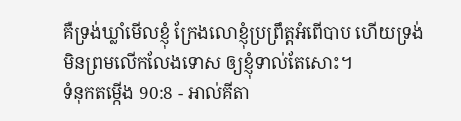គឺទ្រង់ឃ្លាំមើលខ្ញុំ ក្រែងលោខ្ញុំប្រព្រឹត្តអំពើបាប ហើយទ្រង់មិនព្រមលើកលែងទោស ឲ្យខ្ញុំទាល់តែសោះ។
ទំនុកតម្កើង 90:8 - អាល់គីតា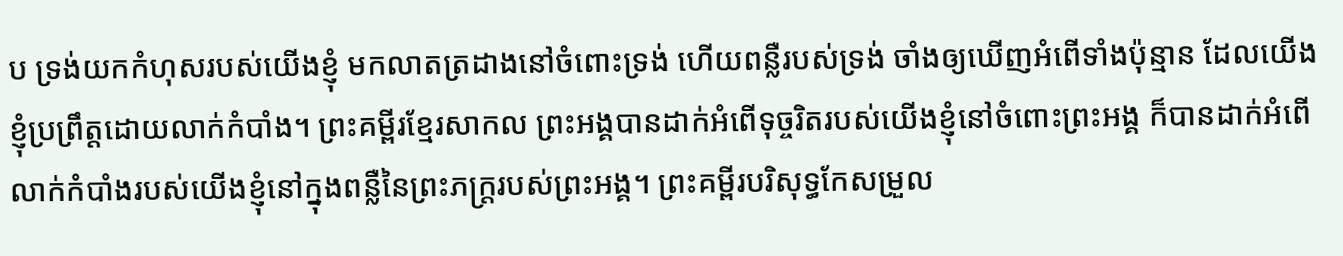ប ទ្រង់យកកំហុសរបស់យើងខ្ញុំ មកលាតត្រដាងនៅចំពោះទ្រង់ ហើយពន្លឺរបស់ទ្រង់ ចាំងឲ្យឃើញអំពើទាំងប៉ុន្មាន ដែលយើងខ្ញុំប្រព្រឹត្តដោយលាក់កំបាំង។ ព្រះគម្ពីរខ្មែរសាកល ព្រះអង្គបានដាក់អំពើទុច្ចរិតរបស់យើងខ្ញុំនៅចំពោះព្រះអង្គ ក៏បានដាក់អំពើលាក់កំបាំងរបស់យើងខ្ញុំនៅក្នុងពន្លឺនៃព្រះភក្ត្ររបស់ព្រះអង្គ។ ព្រះគម្ពីរបរិសុទ្ធកែសម្រួល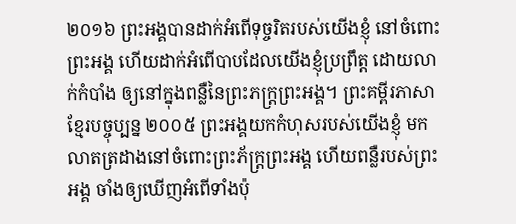២០១៦ ព្រះអង្គបានដាក់អំពើទុច្ចរិតរបស់យើងខ្ញុំ នៅចំពោះព្រះអង្គ ហើយដាក់អំពើបាបដែលយើងខ្ញុំប្រព្រឹត្ត ដោយលាក់កំបាំង ឲ្យនៅក្នុងពន្លឺនៃព្រះភក្ត្រព្រះអង្គ។ ព្រះគម្ពីរភាសាខ្មែរបច្ចុប្បន្ន ២០០៥ ព្រះអង្គយកកំហុសរបស់យើងខ្ញុំ មកលាតត្រដាងនៅចំពោះព្រះភ័ក្ត្រព្រះអង្គ ហើយពន្លឺរបស់ព្រះអង្គ ចាំងឲ្យឃើញអំពើទាំងប៉ុ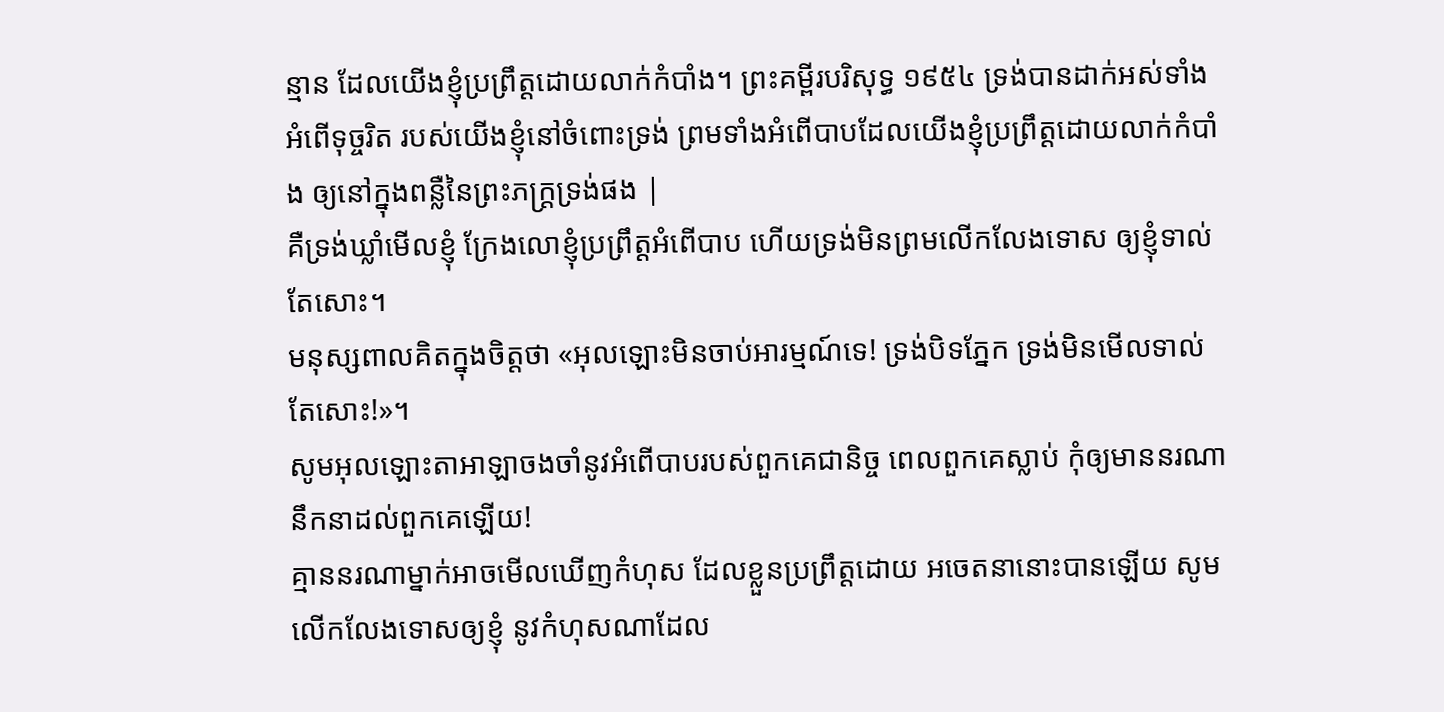ន្មាន ដែលយើងខ្ញុំប្រព្រឹត្តដោយលាក់កំបាំង។ ព្រះគម្ពីរបរិសុទ្ធ ១៩៥៤ ទ្រង់បានដាក់អស់ទាំងអំពើទុច្ចរិត របស់យើងខ្ញុំនៅចំពោះទ្រង់ ព្រមទាំងអំពើបាបដែលយើងខ្ញុំប្រព្រឹត្តដោយលាក់កំបាំង ឲ្យនៅក្នុងពន្លឺនៃព្រះភក្ត្រទ្រង់ផង |
គឺទ្រង់ឃ្លាំមើលខ្ញុំ ក្រែងលោខ្ញុំប្រព្រឹត្តអំពើបាប ហើយទ្រង់មិនព្រមលើកលែងទោស ឲ្យខ្ញុំទាល់តែសោះ។
មនុស្សពាលគិតក្នុងចិត្តថា «អុលឡោះមិនចាប់អារម្មណ៍ទេ! ទ្រង់បិទភ្នែក ទ្រង់មិនមើលទាល់តែសោះ!»។
សូមអុលឡោះតាអាឡាចងចាំនូវអំពើបាបរបស់ពួកគេជានិច្ច ពេលពួកគេស្លាប់ កុំឲ្យមាននរណានឹកនាដល់ពួកគេឡើយ!
គ្មាននរណាម្នាក់អាចមើលឃើញកំហុស ដែលខ្លួនប្រព្រឹត្តដោយ អចេតនានោះបានឡើយ សូមលើកលែងទោសឲ្យខ្ញុំ នូវកំហុសណាដែល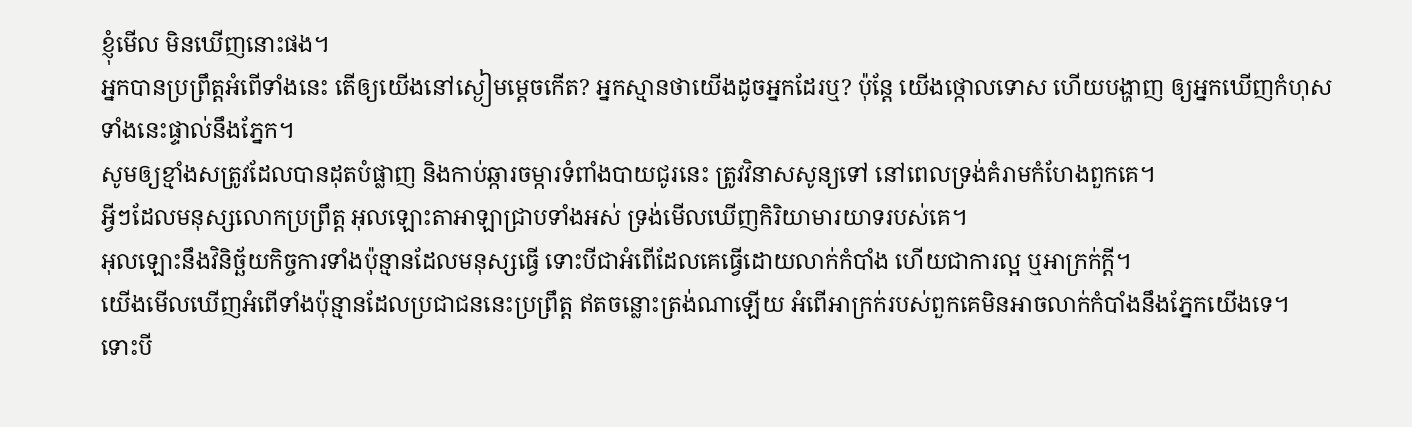ខ្ញុំមើល មិនឃើញនោះផង។
អ្នកបានប្រព្រឹត្តអំពើទាំងនេះ តើឲ្យយើងនៅស្ងៀមម្ដេចកើត? អ្នកស្មានថាយើងដូចអ្នកដែរឬ? ប៉ុន្តែ យើងថ្កោលទោស ហើយបង្ហាញ ឲ្យអ្នកឃើញកំហុសទាំងនេះផ្ទាល់នឹងភ្នែក។
សូមឲ្យខ្មាំងសត្រូវដែលបានដុតបំផ្លាញ និងកាប់ឆ្ការចម្ការទំពាំងបាយជូរនេះ ត្រូវវិនាសសូន្យទៅ នៅពេលទ្រង់គំរាមកំហែងពួកគេ។
អ្វីៗដែលមនុស្សលោកប្រព្រឹត្ត អុលឡោះតាអាឡាជ្រាបទាំងអស់ ទ្រង់មើលឃើញកិរិយាមារយាទរបស់គេ។
អុលឡោះនឹងវិនិច្ឆ័យកិច្ចការទាំងប៉ុន្មានដែលមនុស្សធ្វើ ទោះបីជាអំពើដែលគេធ្វើដោយលាក់កំបាំង ហើយជាការល្អ ឬអាក្រក់ក្ដី។
យើងមើលឃើញអំពើទាំងប៉ុន្មានដែលប្រជាជននេះប្រព្រឹត្ត ឥតចន្លោះត្រង់ណាឡើយ អំពើអាក្រក់របស់ពួកគេមិនអាចលាក់កំបាំងនឹងភ្នែកយើងទេ។
ទោះបី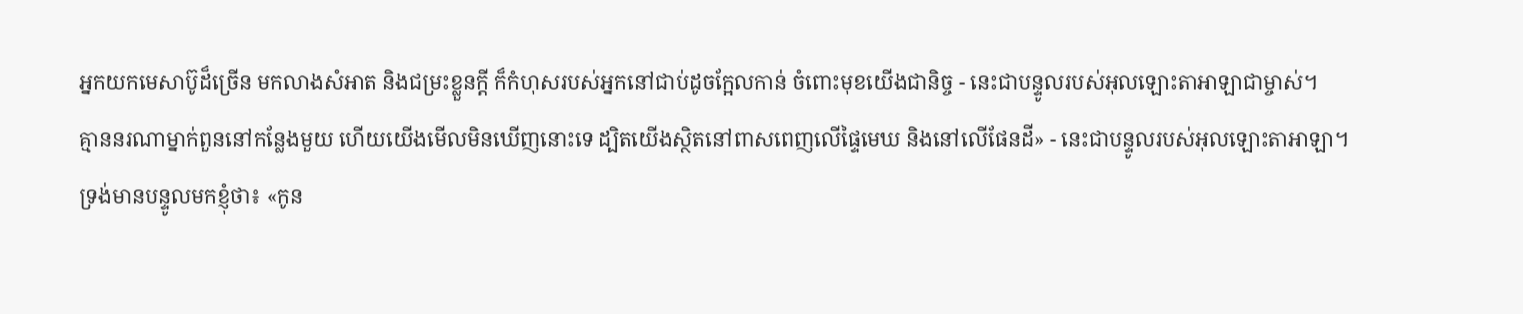អ្នកយកមេសាប៊ូដ៏ច្រើន មកលាងសំអាត និងជម្រះខ្លួនក្ដី ក៏កំហុសរបស់អ្នកនៅជាប់ដូចក្អែលកាន់ ចំពោះមុខយើងជានិច្ច - នេះជាបន្ទូលរបស់អុលឡោះតាអាឡាជាម្ចាស់។
គ្មាននរណាម្នាក់ពួននៅកន្លែងមួយ ហើយយើងមើលមិនឃើញនោះទេ ដ្បិតយើងស្ថិតនៅពាសពេញលើផ្ទៃមេឃ និងនៅលើផែនដី» - នេះជាបន្ទូលរបស់អុលឡោះតាអាឡា។
ទ្រង់មានបន្ទូលមកខ្ញុំថា៖ «កូន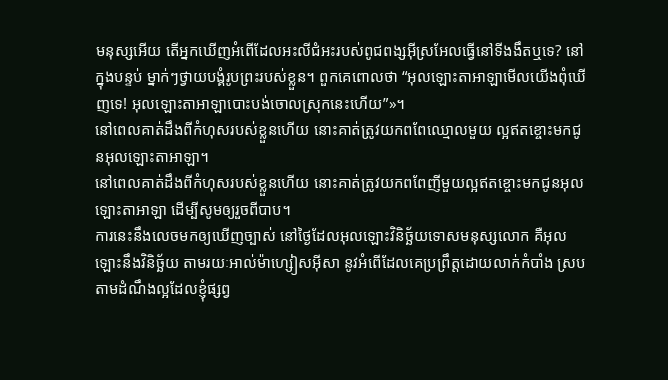មនុស្សអើយ តើអ្នកឃើញអំពើដែលអះលីជំអះរបស់ពូជពង្សអ៊ីស្រអែលធ្វើនៅទីងងឹតឬទេ? នៅក្នុងបន្ទប់ ម្នាក់ៗថ្វាយបង្គំរូបព្រះរបស់ខ្លួន។ ពួកគេពោលថា “អុលឡោះតាអាឡាមើលយើងពុំឃើញទេ! អុលឡោះតាអាឡាបោះបង់ចោលស្រុកនេះហើយ”»។
នៅពេលគាត់ដឹងពីកំហុសរបស់ខ្លួនហើយ នោះគាត់ត្រូវយកពពែឈ្មោលមួយ ល្អឥតខ្ចោះមកជូនអុលឡោះតាអាឡា។
នៅពេលគាត់ដឹងពីកំហុសរបស់ខ្លួនហើយ នោះគាត់ត្រូវយកពពែញីមួយល្អឥតខ្ចោះមកជូនអុលឡោះតាអាឡា ដើម្បីសូមឲ្យរួចពីបាប។
ការនេះនឹងលេចមកឲ្យឃើញច្បាស់ នៅថ្ងៃដែលអុលឡោះវិនិច្ឆ័យទោសមនុស្សលោក គឺអុលឡោះនឹងវិនិច្ឆ័យ តាមរយៈអាល់ម៉ាហ្សៀសអ៊ីសា នូវអំពើដែលគេប្រព្រឹត្ដដោយលាក់កំបាំង ស្របតាមដំណឹងល្អដែលខ្ញុំផ្សព្វ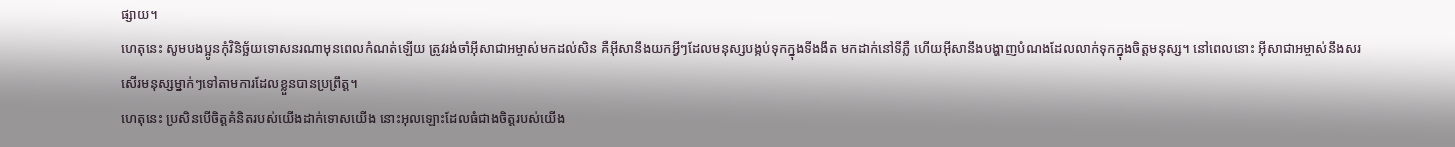ផ្សាយ។
ហេតុនេះ សូមបងប្អូនកុំវិនិច្ឆ័យទោសនរណាមុនពេលកំណត់ឡើយ ត្រូវរង់ចាំអ៊ីសាជាអម្ចាស់មកដល់សិន គឺអ៊ីសានឹងយកអ្វីៗដែលមនុស្សបង្កប់ទុកក្នុងទីងងឹត មកដាក់នៅទីភ្លឺ ហើយអ៊ីសានឹងបង្ហាញបំណងដែលលាក់ទុកក្នុងចិត្ដមនុស្ស។ នៅពេលនោះ អ៊ីសាជាអម្ចាស់នឹងសរសើរមនុស្សម្នាក់ៗទៅតាមការដែលខ្លួនបានប្រព្រឹត្ដ។
ហេតុនេះ ប្រសិនបើចិត្ដគំនិតរបស់យើងដាក់ទោសយើង នោះអុលឡោះដែលធំជាងចិត្ដរបស់យើង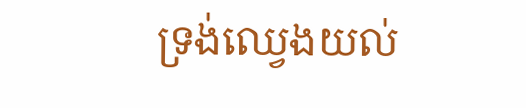ទ្រង់ឈ្វេងយល់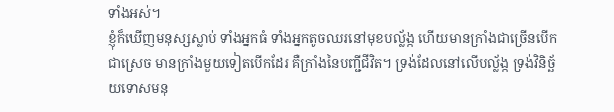ទាំងអស់។
ខ្ញុំក៏ឃើញមនុស្សស្លាប់ ទាំងអ្នកធំ ទាំងអ្នកតូចឈរនៅមុខបល្ល័ង្ក ហើយមានក្រាំងជាច្រើនបើកជាស្រេច មានក្រាំងមួយទៀតបើកដែរ គឺក្រាំងនៃបញ្ជីជីវិត។ ទ្រង់ដែលនៅលើបល្ល័ង្ក ទ្រង់វិនិច្ឆ័យទោសមនុ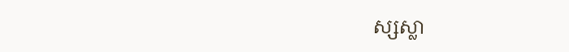ស្សស្លា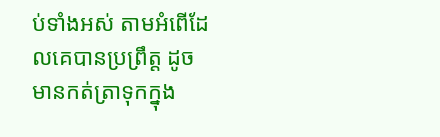ប់ទាំងអស់ តាមអំពើដែលគេបានប្រព្រឹត្ដ ដូចមានកត់ត្រាទុកក្នុង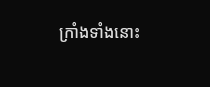ក្រាំងទាំងនោះ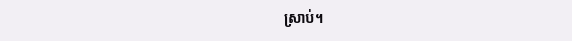ស្រាប់។